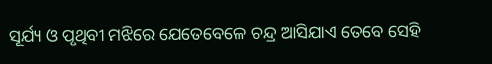ସୂର୍ଯ୍ୟ ଓ ପୃଥିବୀ ମଝିରେ ଯେତେବେଳେ ଚନ୍ଦ୍ର ଆସିଯାଏ ତେବେ ସେହି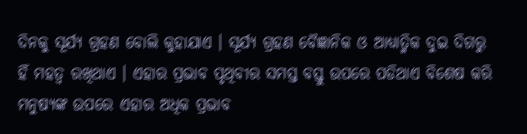ଦିନକୁ ସୂର୍ଯ୍ୟ ଗ୍ରହଣ ବୋଲି କୁହାଯାଏ । ସୂର୍ଯ୍ୟ ଗ୍ରହଣ ବୈଜ୍ଞାନିକ ଓ ଆଧ୍ୟାତ୍ମିକ ଦୁଇ ଦିଗରୁ ହିଁ ମହତ୍ଵ ରଖିଥାଏ । ଏହାର ପ୍ରଭାବ ପୃଥିବୀର ସମସ୍ତ ବସ୍ତୁ ଉପରେ ପଡିଥାଏ ବିଶେଷ କରି ମନୁଷ୍ୟଙ୍କ ଉପରେ ଏହାର ଅଧିକ ପ୍ରଭାବ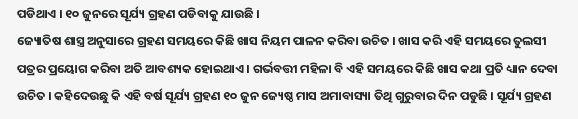ପଡିଥାଏ । ୧୦ ଜୁନରେ ସୂର୍ଯ୍ୟ ଗ୍ରହଣ ପଡିବାକୁ ଯାଉଛି ।
ଜ୍ୟୋତିଷ ଶାସ୍ତ୍ର ଅନୁସାରେ ଗ୍ରହଣ ସମୟରେ କିଛି ଖାସ ନିୟମ ପାଳନ କରିବା ଉଚିତ । ଖାସ କରି ଏହି ସମୟରେ ତୁଲସୀ ପତ୍ରର ପ୍ରୟୋଗ କରିବା ଅତି ଆବଶ୍ୟକ ହୋଇଥାଏ । ଗର୍ଭବତ୍ତୀ ମହିଳା ବି ଏହି ସମୟରେ କିଛି ଖାସ କଥା ପ୍ରତି ଧ୍ୟାନ ଦେବା ଉଚିତ । କହିଦେଉଛୁ କି ଏହି ବର୍ଷ ସୂର୍ଯ୍ୟ ଗ୍ରହଣ ୧୦ ଜୁନ ଜ୍ୟେଷ୍ଠ ମାସ ଅମାବାସ୍ୟା ତିଥି ଗୁରୁବାର ଦିନ ପଡୁଛି । ସୂର୍ଯ୍ୟ ଗ୍ରହଣ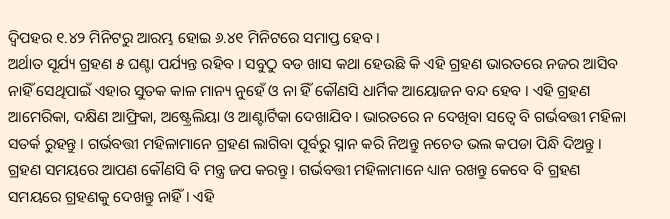ଦ୍ଵିପହର ୧.୪୨ ମିନିଟରୁ ଆରମ୍ଭ ହୋଇ ୬.୪୧ ମିନିଟରେ ସମାପ୍ତ ହେବ ।
ଅର୍ଥାତ ସୂର୍ଯ୍ୟ ଗ୍ରହଣ ୫ ଘଣ୍ଟା ପର୍ଯ୍ୟନ୍ତ ରହିବ । ସବୁଠୁ ବଡ ଖାସ କଥା ହେଉଛି କି ଏହି ଗ୍ରହଣ ଭାରତରେ ନଜର ଆସିବ ନାହିଁ ସେଥିପାଇଁ ଏହାର ସୁତକ କାଳ ମାନ୍ୟ ନୁହେଁ ଓ ନା ହିଁ କୌଣସି ଧାର୍ମିକ ଆୟୋଜନ ବନ୍ଦ ହେବ । ଏହି ଗ୍ରହଣ ଆମେରିକା, ଦକ୍ଷିଣ ଆଫ୍ରିକା, ଅଷ୍ଟ୍ରେଲିୟା ଓ ଆଣ୍ଟାର୍ଟିକା ଦେଖାଯିବ । ଭାରତରେ ନ ଦେଖିବା ସତ୍ବେ ବି ଗର୍ଭବତ୍ତୀ ମହିଳା ସତର୍କ ରୁହନ୍ତୁ । ଗର୍ଭବତ୍ତୀ ମହିଳାମାନେ ଗ୍ରହଣ ଲାଗିବା ପୂର୍ବରୁ ସ୍ନାନ କରି ନିଅନ୍ତୁ ନଚେତ ଭଲ କପଡା ପିନ୍ଧି ଦିଅନ୍ତୁ ।
ଗ୍ରହଣ ସମୟରେ ଆପଣ କୌଣସି ବି ମନ୍ତ୍ର ଜପ କରନ୍ତୁ । ଗର୍ଭବତ୍ତୀ ମହିଳାମାନେ ଧ୍ୟାନ ରଖନ୍ତୁ କେବେ ବି ଗ୍ରହଣ ସମୟରେ ଗ୍ରହଣକୁ ଦେଖନ୍ତୁ ନାହିଁ । ଏହି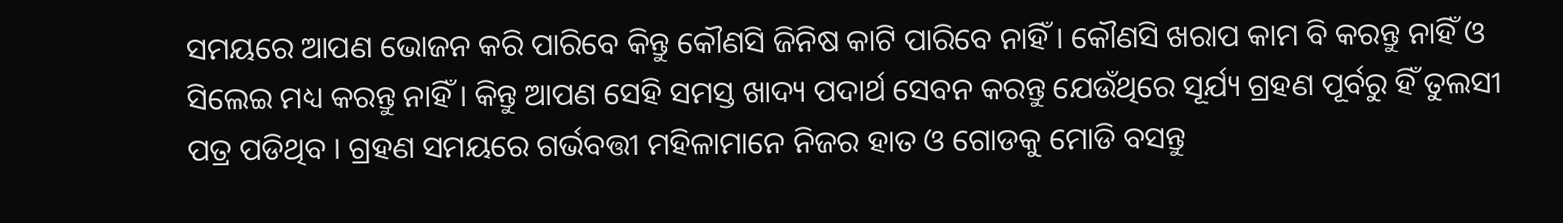ସମୟରେ ଆପଣ ଭୋଜନ କରି ପାରିବେ କିନ୍ତୁ କୌଣସି ଜିନିଷ କାଟି ପାରିବେ ନାହିଁ । କୌଣସି ଖରାପ କାମ ବି କରନ୍ତୁ ନାହିଁ ଓ ସିଲେଇ ମଧ୍ୟ କରନ୍ତୁ ନାହିଁ । କିନ୍ତୁ ଆପଣ ସେହି ସମସ୍ତ ଖାଦ୍ୟ ପଦାର୍ଥ ସେବନ କରନ୍ତୁ ଯେଉଁଥିରେ ସୂର୍ଯ୍ୟ ଗ୍ରହଣ ପୂର୍ବରୁ ହିଁ ତୁଲସୀ ପତ୍ର ପଡିଥିବ । ଗ୍ରହଣ ସମୟରେ ଗର୍ଭବତ୍ତୀ ମହିଳାମାନେ ନିଜର ହାତ ଓ ଗୋଡକୁ ମୋଡି ବସନ୍ତୁ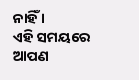ନାହିଁ ।
ଏହି ସମୟରେ ଆପଣ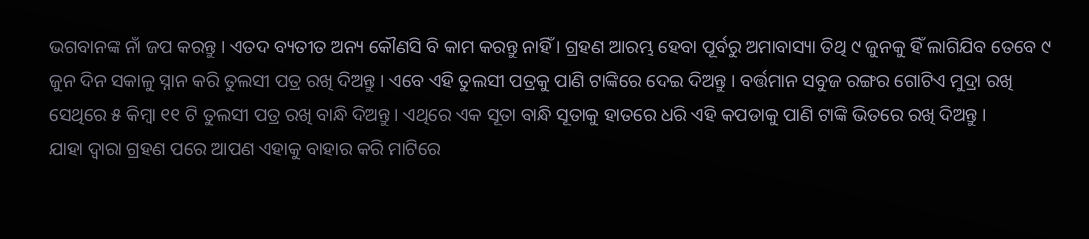ଭଗବାନଙ୍କ ନାଁ ଜପ କରନ୍ତୁ । ଏତଦ ବ୍ୟତୀତ ଅନ୍ୟ କୌଣସି ବି କାମ କରନ୍ତୁ ନାହିଁ । ଗ୍ରହଣ ଆରମ୍ଭ ହେବା ପୂର୍ବରୁ ଅମାବାସ୍ୟା ତିଥି ୯ ଜୁନକୁ ହିଁ ଲାଗିଯିବ ତେବେ ୯ ଜୁନ ଦିନ ସକାଳୁ ସ୍ନାନ କରି ତୁଲସୀ ପତ୍ର ରଖି ଦିଅନ୍ତୁ । ଏବେ ଏହି ତୁଲସୀ ପତ୍ରକୁ ପାଣି ଟାଙ୍କିରେ ଦେଇ ଦିଅନ୍ତୁ । ବର୍ତ୍ତମାନ ସବୁଜ ରଙ୍ଗର ଗୋଟିଏ ମୁଦ୍ରା ରଖି ସେଥିରେ ୫ କିମ୍ବା ୧୧ ଟି ତୁଲସୀ ପତ୍ର ରଖି ବାନ୍ଧି ଦିଅନ୍ତୁ । ଏଥିରେ ଏକ ସୂତା ବାନ୍ଧି ସୂତାକୁ ହାତରେ ଧରି ଏହି କପଡାକୁ ପାଣି ଟାଙ୍କି ଭିତରେ ରଖି ଦିଅନ୍ତୁ ।
ଯାହା ଦ୍ଵାରା ଗ୍ରହଣ ପରେ ଆପଣ ଏହାକୁ ବାହାର କରି ମାଟିରେ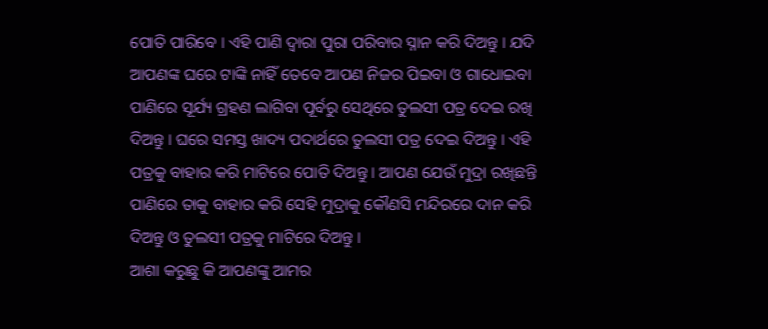ପୋତି ପାରିବେ । ଏହି ପାଣି ଦ୍ଵାରା ପୁରା ପରିବାର ସ୍ନାନ କରି ଦିଅନ୍ତୁ । ଯଦି ଆପଣଙ୍କ ଘରେ ଟାଙ୍କି ନାହିଁ ତେବେ ଆପଣ ନିଜର ପିଇବା ଓ ଗାଧୋଇବା ପାଣିରେ ସୂର୍ଯ୍ୟ ଗ୍ରହଣ ଲାଗିବା ପୂର୍ବରୁ ସେଥିରେ ତୁଲସୀ ପତ୍ର ଦେଇ ରଖି ଦିଅନ୍ତୁ । ଘରେ ସମସ୍ତ ଖାଦ୍ୟ ପଦାର୍ଥରେ ତୁଲସୀ ପତ୍ର ଦେଇ ଦିଅନ୍ତୁ । ଏହି ପତ୍ରକୁ ବାହାର କରି ମାଟିରେ ପୋତି ଦିଅନ୍ତୁ । ଆପଣ ଯେଉଁ ମୁଦ୍ରା ରଖିଛନ୍ତି ପାଣିରେ ତାକୁ ବାହାର କରି ସେହି ମୁଦ୍ରାକୁ କୌଣସି ମନ୍ଦିରରେ ଦାନ କରି ଦିଅନ୍ତୁ ଓ ତୁଲସୀ ପତ୍ରକୁ ମାଟିରେ ଦିଅନ୍ତୁ ।
ଆଶା କରୁଛୁ କି ଆପଣଙ୍କୁ ଆମର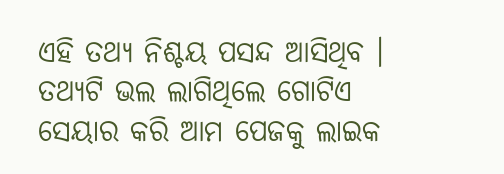ଏହି ତଥ୍ୟ ନିଶ୍ଚୟ ପସନ୍ଦ ଆସିଥିବ । ତଥ୍ୟଟି ଭଲ ଲାଗିଥିଲେ ଗୋଟିଏ ସେୟାର କରି ଆମ ପେଜକୁ ଲାଇକ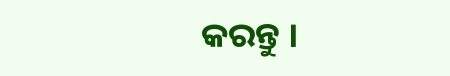କରନ୍ତୁ ।